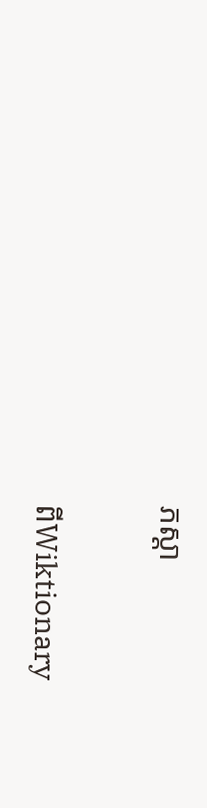ភស្ដា

ពីWiktionary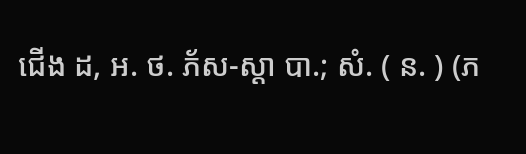ជើង ដ, អ. ថ. ភ័ស-ស្ដា បា.; សំ. ( ន. ) (ភ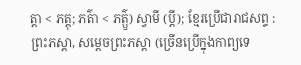ត្ដា < ភត្តុ; ភត៌ា < ភត៌្ឫ) ស្វាមី (ប្ដី); ខ្មែរប្រើជារាជសព្ទ : ព្រះភស្ដា, សម្ដេចព្រះភស្ដា (ច្រើនប្រើក្នុងកាព្យទេ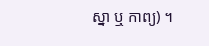ស្នា ឬ កាព្យ) ។